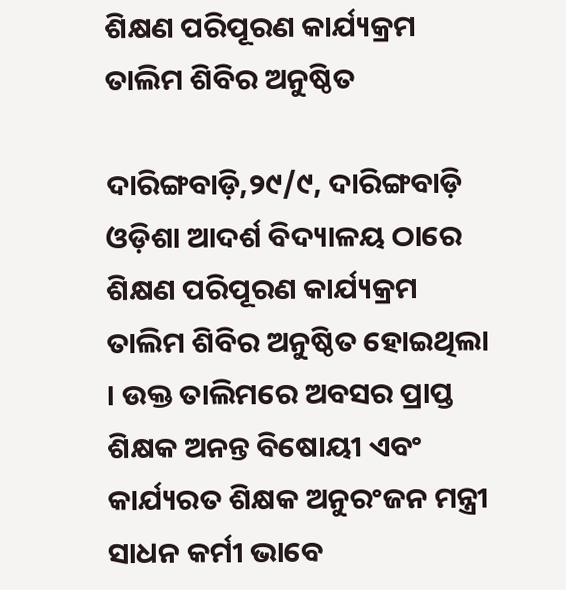ଶିକ୍ଷଣ ପରିପୂରଣ କାର୍ଯ୍ୟକ୍ରମ ତାଲିମ ଶିବିର ଅନୁଷ୍ଠିତ

ଦାରିଙ୍ଗବାଡ଼ି,୨୯/୯, ଦାରିଙ୍ଗବାଡ଼ି ଓଡ଼ିଶା ଆଦର୍ଶ ବିଦ୍ୟାଳୟ ଠାରେ ଶିକ୍ଷଣ ପରିପୂରଣ କାର୍ଯ୍ୟକ୍ରମ ତାଲିମ ଶିବିର ଅନୁଷ୍ଠିତ ହୋଇଥିଲା । ଉକ୍ତ ତାଲିମରେ ଅବସର ପ୍ରାପ୍ତ ଶିକ୍ଷକ ଅନନ୍ତ ବିଷୋୟୀ ଏବଂ କାର୍ଯ୍ୟରତ ଶିକ୍ଷକ ଅନୁରଂଜନ ମନ୍ତ୍ରୀ ସାଧନ କର୍ମୀ ଭାବେ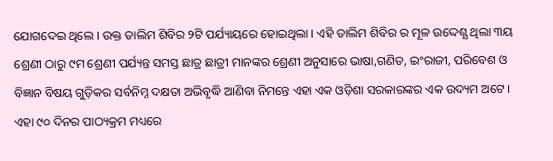ଯୋଗଦେଇ ଥିଲେ । ଉକ୍ତ ତାଲିମ ଶିବିର ୨ଟି ପର୍ଯ୍ୟାୟରେ ହୋଇଥିଲା । ଏହି ତାଲିମ ଶିବିର ର ମୂଳ ଉଦ୍ଦେଶ୍ଯ ଥିଲା ୩ୟ ଶ୍ରେଣୀ ଠାରୁ ୯ମ ଶ୍ରେଣୀ ପର୍ଯ୍ୟନ୍ତ ସମସ୍ତ ଛାତ୍ର ଛାତ୍ରୀ ମାନଙ୍କର ଶ୍ରେଣୀ ଅନୁସାରେ ଭାଷା,ଗଣିତ, ଇଂରାଜୀ, ପରିବେଶ ଓ ବିଜ୍ଞାନ ବିଷୟ ଗୁଡ଼ିକର ସର୍ବନିମ୍ନ ଦକ୍ଷତା ଅଭିବୃଦ୍ଧି ଆଣିବା ନିମନ୍ତେ ଏହା ଏକ ଓଡ଼ିଶା ସରକାରଙ୍କର ଏକ ଉଦ୍ୟମ ଅଟେ । ଏହା ୯୦ ଦିନର ପାଠ୍ୟକ୍ରମ ମଧ୍ୟରେ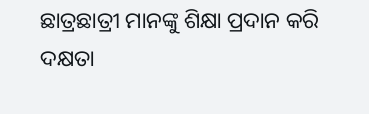ଛାତ୍ରଛାତ୍ରୀ ମାନଙ୍କୁ ଶିକ୍ଷା ପ୍ରଦାନ କରି ଦକ୍ଷତା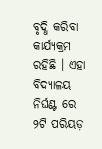ବୃଦ୍ଧି କରିବା କାର୍ଯ୍ୟକ୍ରମ ରହିଛି । ଏହା ବିଦ୍ୟାଳୟ ନିର୍ଘଣ୍ଟ ରେ ୨ଟି ପରିୟଡ଼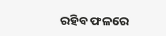ରହିବ ଫଳରେ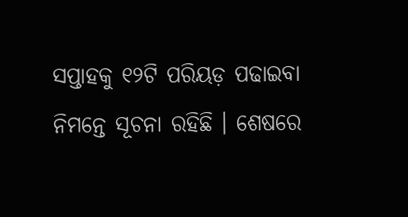ସପ୍ତାହକୁ ୧୨ଟି ପରିୟଡ଼ ପଢାଇବା ନିମନ୍ତେ ସୂଚନା ରହିଛି । ଶେଷରେ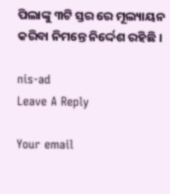ପିଲାଙ୍କୁ ୩ଟି ସ୍ତର ରେ ମୂଲ୍ୟାୟନ କରିବା ନିମନ୍ତେ ନିର୍ଦ୍ଦେଶ ରହିଛି ।

nis-ad
Leave A Reply

Your email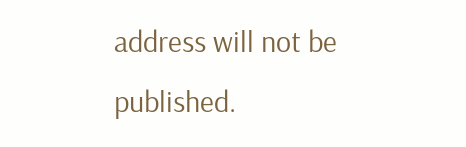address will not be published.